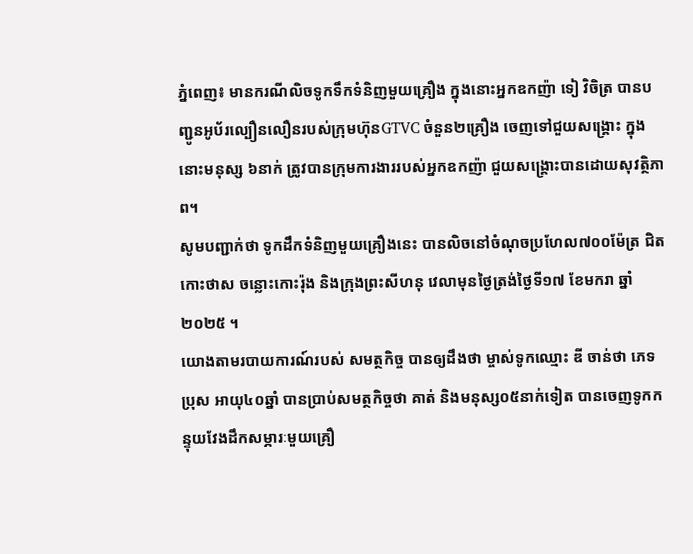ភ្នំពេញ៖ មានករណីលិចទូកទឹកទំនិញមួយគ្រឿង ក្នុងនោះអ្នកឧកញ៉ា ទៀ វិចិត្រ បានបញ្ជូនអូប័រល្បឿនលឿនរបស់ក្រុមហ៊ុនGTVC ចំនួន២គ្រឿង ចេញទៅជួយសង្គ្រោះ ក្នុងនោះមនុស្ស ៦នាក់ ត្រូវបានក្រុមការងាររបស់អ្នកឧកញ៉ា ជួយសង្គ្រោះបានដោយសុវត្ថិភាព។
សូមបញ្ជាក់ថា ទូកដឹកទំនិញមួយគ្រឿងនេះ បានលិចនៅចំណុចប្រហែល៧០០ម៉ែត្រ ជិតកោះថាស ចន្លោះកោះរ៉ុង និងក្រុងព្រះសីហនុ វេលាមុនថ្ងៃត្រង់ថ្ងៃទី១៧ ខែមករា ឆ្នាំ២០២៥ ។
យោងតាមរបាយការណ៍របស់ សមត្ថកិច្ច បានឲ្យដឹងថា ម្ចាស់ទូកឈ្មោះ ឌី ចាន់ថា ភេទប្រុស អាយុ៤០ឆ្នាំ បានប្រាប់សមត្ថកិច្ចថា គាត់ និងមនុស្ស០៥នាក់ទៀត បានចេញទូកកន្ទុយវែងដឹកសម្ភារៈមួយគ្រឿ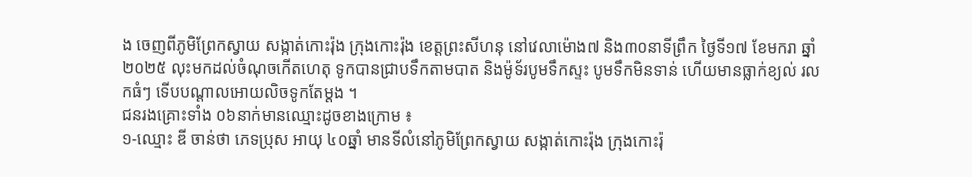ង ចេញពីភូមិព្រែកស្វាយ សង្កាត់កោះរ៉ុង ក្រុងកោះរ៉ុង ខេត្តព្រះសីហនុ នៅវេលាម៉ោង៧ និង៣០នាទីព្រឹក ថ្ងៃទី១៧ ខែមករា ឆ្នាំ២០២៥ លុះមកដល់ចំណុចកើតហេតុ ទូកបានជ្រាបទឹកតាមបាត និងម៉ូទ័របូមទឹកស្ទះ បូមទឹកមិនទាន់ ហើយមានធ្លាក់ខ្យល់ រលកធំៗ ទើបបណ្តាលអោយលិចទូកតែម្តង ។
ជនរងគ្រោះទាំង ០៦នាក់មានឈ្មោះដូចខាងក្រោម ៖
១-ឈ្មោះ ឌី ចាន់ថា ភេទប្រុស អាយុ ៤០ឆ្នាំ មានទីលំនៅភូមិព្រែកស្វាយ សង្កាត់កោះរ៉ុង ក្រុងកោះរ៉ុ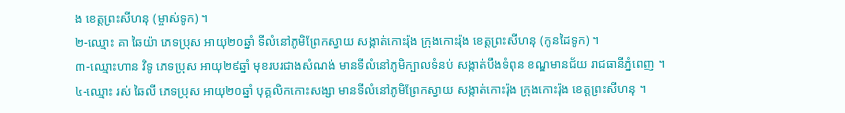ង ខេត្តព្រះសីហនុ (ម្ចាស់ទូក) ។
២-ឈ្មោះ គា ឆៃយ៉ា ភេទប្រុស អាយុ២០ឆ្នាំ ទីលំនៅភូមិព្រែកស្វាយ សង្កាត់កោះរ៉ុង ក្រុងកោះរ៉ុង ខេត្តព្រះសីហនុ (កូនដៃទូក) ។
៣-ឈ្មោះហាន វិទូ ភេទប្រុស អាយុ២៩ឆ្នាំ មុខរបរជាងសំណង់ មានទីលំនៅភូមិក្បាលទំនប់ សង្កាត់បឹងទំពុន ខណ្ឌមានជ័យ រាជធានីភ្នំពេញ ។
៤-ឈ្មោះ រស់ ឆៃលី ភេទប្រុស អាយុ២០ឆ្នាំ បុគ្គលិកកោះសង្សា មានទីលំនៅភូមិព្រែកស្វាយ សង្កាត់កោះរ៉ុង ក្រុងកោះរ៉ុង ខេត្តព្រះសីហនុ ។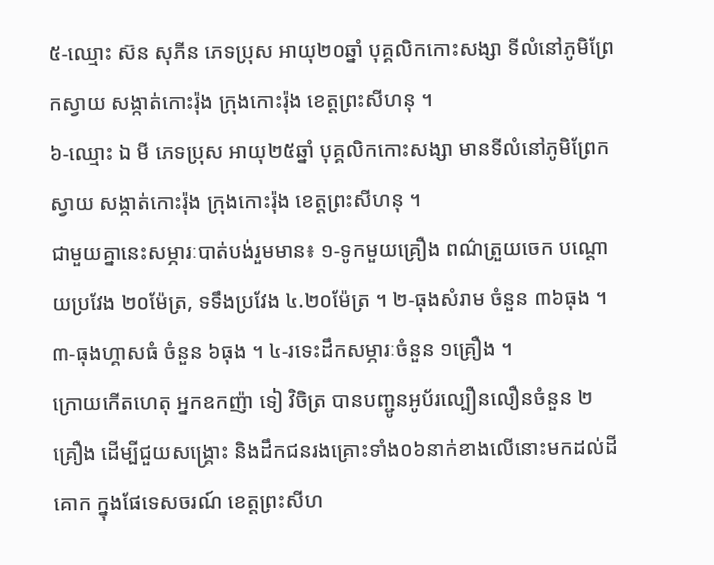៥-ឈ្មោះ ស៊ន សុភីន ភេទប្រុស អាយុ២០ឆ្នាំ បុគ្គលិកកោះសង្សា ទីលំនៅភូមិព្រែកស្វាយ សង្កាត់កោះរ៉ុង ក្រុងកោះរ៉ុង ខេត្តព្រះសីហនុ ។
៦-ឈ្មោះ ឯ មី ភេទប្រុស អាយុ២៥ឆ្នាំ បុគ្គលិកកោះសង្សា មានទីលំនៅភូមិព្រែកស្វាយ សង្កាត់កោះរ៉ុង ក្រុងកោះរ៉ុង ខេត្តព្រះសីហនុ ។
ជាមួយគ្នានេះសម្ភារៈបាត់បង់រួមមាន៖ ១-ទូកមួយគ្រឿង ពណ៌ត្រួយចេក បណ្តោយប្រវែង ២០ម៉ែត្រ, ទទឹងប្រវែង ៤.២០ម៉ែត្រ ។ ២-ធុងសំរាម ចំនួន ៣៦ធុង ។ ៣-ធុងហ្គាសធំ ចំនួន ៦ធុង ។ ៤-រទេះដឹកសម្ភារៈចំនួន ១គ្រឿង ។
ក្រោយកើតហេតុ អ្នកឧកញ៉ា ទៀ វិចិត្រ បានបញ្ជូនអូប័រល្បឿនលឿនចំនួន ២គ្រឿង ដើម្បីជួយសង្គ្រោះ និងដឹកជនរងគ្រោះទាំង០៦នាក់ខាងលើនោះមកដល់ដីគោក ក្នុងផែទេសចរណ៍ ខេត្តព្រះសីហ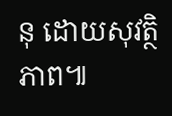នុ ដោយសុវត្ថិភាព៕